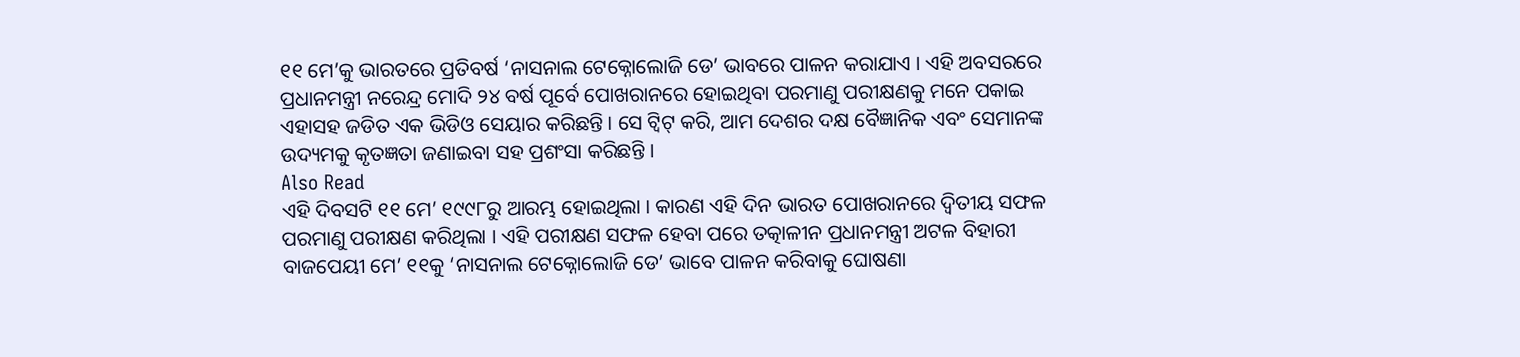୧୧ ମେ’କୁ ଭାରତରେ ପ୍ରତିବର୍ଷ ‘ନାସନାଲ ଟେକ୍ନୋଲୋଜି ଡେ’ ଭାବରେ ପାଳନ କରାଯାଏ । ଏହି ଅବସରରେ ପ୍ରଧାନମନ୍ତ୍ରୀ ନରେନ୍ଦ୍ର ମୋଦି ୨୪ ବର୍ଷ ପୂର୍ବେ ପୋଖରାନରେ ହୋଇଥିବା ପରମାଣୁ ପରୀକ୍ଷଣକୁ ମନେ ପକାଇ ଏହାସହ ଜଡିତ ଏକ ଭିଡିଓ ସେୟାର କରିଛନ୍ତି । ସେ ଟ୍ୱିଟ୍ କରି, ଆମ ଦେଶର ଦକ୍ଷ ବୈଜ୍ଞାନିକ ଏବଂ ସେମାନଙ୍କ ଉଦ୍ୟମକୁ କୃତଜ୍ଞତା ଜଣାଇବା ସହ ପ୍ରଶଂସା କରିଛନ୍ତି ।
Also Read
ଏହି ଦିବସଟି ୧୧ ମେ’ ୧୯୯୮ରୁ ଆରମ୍ଭ ହୋଇଥିଲା । କାରଣ ଏହି ଦିନ ଭାରତ ପୋଖରାନରେ ଦ୍ୱିତୀୟ ସଫଳ ପରମାଣୁ ପରୀକ୍ଷଣ କରିଥିଲା । ଏହି ପରୀକ୍ଷଣ ସଫଳ ହେବା ପରେ ତତ୍କାଳୀନ ପ୍ରଧାନମନ୍ତ୍ରୀ ଅଟଳ ବିହାରୀ ବାଜପେୟୀ ମେ’ ୧୧କୁ ‘ନାସନାଲ ଟେକ୍ନୋଲୋଜି ଡେ’ ଭାବେ ପାଳନ କରିବାକୁ ଘୋଷଣା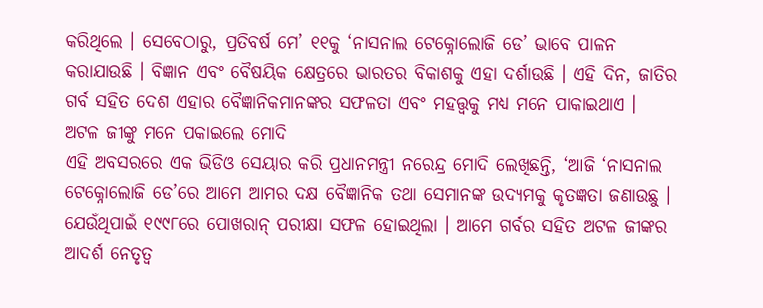କରିଥିଲେ । ସେବେଠାରୁ, ପ୍ରତିବର୍ଷ ମେ’ ୧୧କୁ ‘ନାସନାଲ ଟେକ୍ନୋଲୋଜି ଡେ’ ଭାବେ ପାଳନ କରାଯାଉଛି । ବିଜ୍ଞାନ ଏବଂ ବୈଷୟିକ କ୍ଷେତ୍ରରେ ଭାରତର ବିକାଶକୁ ଏହା ଦର୍ଶାଉଛି । ଏହି ଦିନ, ଜାତିର ଗର୍ବ ସହିତ ଦେଶ ଏହାର ବୈଜ୍ଞାନିକମାନଙ୍କର ସଫଳତା ଏବଂ ମହତ୍ତ୍ୱକୁ ମଧ୍ୟ ମନେ ପାକାଇଥାଏ ।
ଅଟଳ ଜୀଙ୍କୁ ମନେ ପକାଇଲେ ମୋଦି
ଏହି ଅବସରରେ ଏକ ଭିଡିଓ ସେୟାର କରି ପ୍ରଧାନମନ୍ତ୍ରୀ ନରେନ୍ଦ୍ର ମୋଦି ଲେଖିଛନ୍ତି, ‘ଆଜି ‘ନାସନାଲ ଟେକ୍ନୋଲୋଜି ଡେ’ରେ ଆମେ ଆମର ଦକ୍ଷ ବୈଜ୍ଞାନିକ ତଥା ସେମାନଙ୍କ ଉଦ୍ୟମକୁ କୃତଜ୍ଞତା ଜଣାଉଛୁ । ଯେଉଁଥିପାଇଁ ୧୯୯୮ରେ ପୋଖରାନ୍ ପରୀକ୍ଷା ସଫଳ ହୋଇଥିଲା । ଆମେ ଗର୍ବର ସହିତ ଅଟଳ ଜୀଙ୍କର ଆଦର୍ଶ ନେତୃତ୍ୱ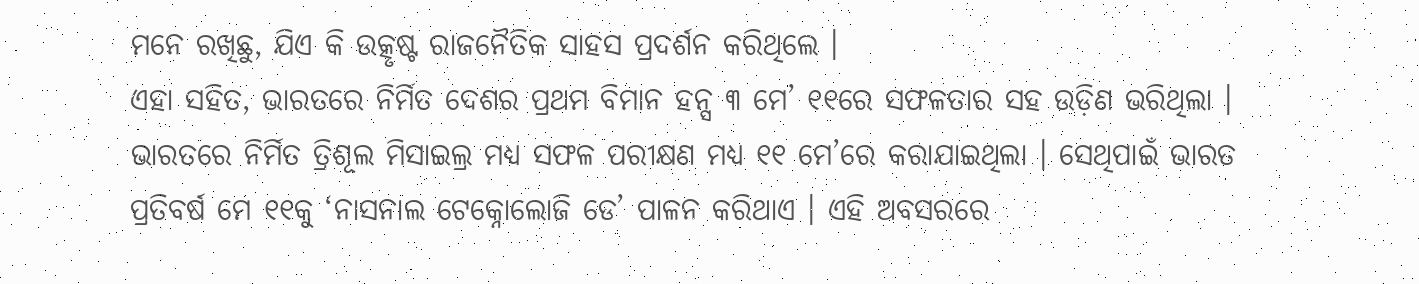ମନେ ରଖିଛୁ, ଯିଏ କି ଉତ୍କୃଷ୍ଟ ରାଜନୈତିକ ସାହସ ପ୍ରଦର୍ଶନ କରିଥିଲେ ।
ଏହା ସହିତ, ଭାରତରେ ନିର୍ମିତ ଦେଶର ପ୍ରଥମ ବିମାନ ହନ୍ସ ୩ ମେ’ ୧୧ରେ ସଫଳତାର ସହ ଉଡ଼ିଣ ଭରିଥିଲା । ଭାରତରେ ନିର୍ମିତ ତ୍ରିଶୂଲ ମିସାଇଲ୍ର ମଧ୍ୟ ସଫଳ ପରୀକ୍ଷଣ ମଧ୍ୟ ୧୧ ମେ’ରେ କରାଯାଇଥିଲା । ସେଥିପାଇଁ ଭାରତ ପ୍ରତିବର୍ଷ ମେ ୧୧କୁ ‘ନାସନାଲ ଟେକ୍ନୋଲୋଜି ଡେ’ ପାଳନ କରିଥାଏ । ଏହି ଅବସରରେ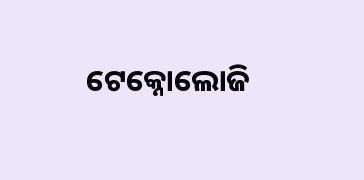ଟେକ୍ନୋଲୋଜି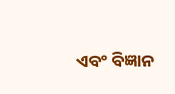ଏବଂ ବିଜ୍ଞାନ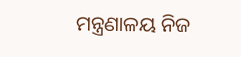ମନ୍ତ୍ରଣାଳୟ ନିଜ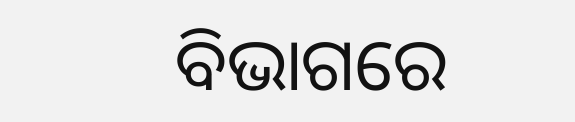ବିଭାଗରେ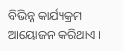ବିଭିନ୍ନ କାର୍ଯ୍ୟକ୍ରମ ଆୟୋଜନ କରିଥାଏ ।